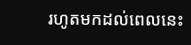រហូតមកដល់ពេលនេះ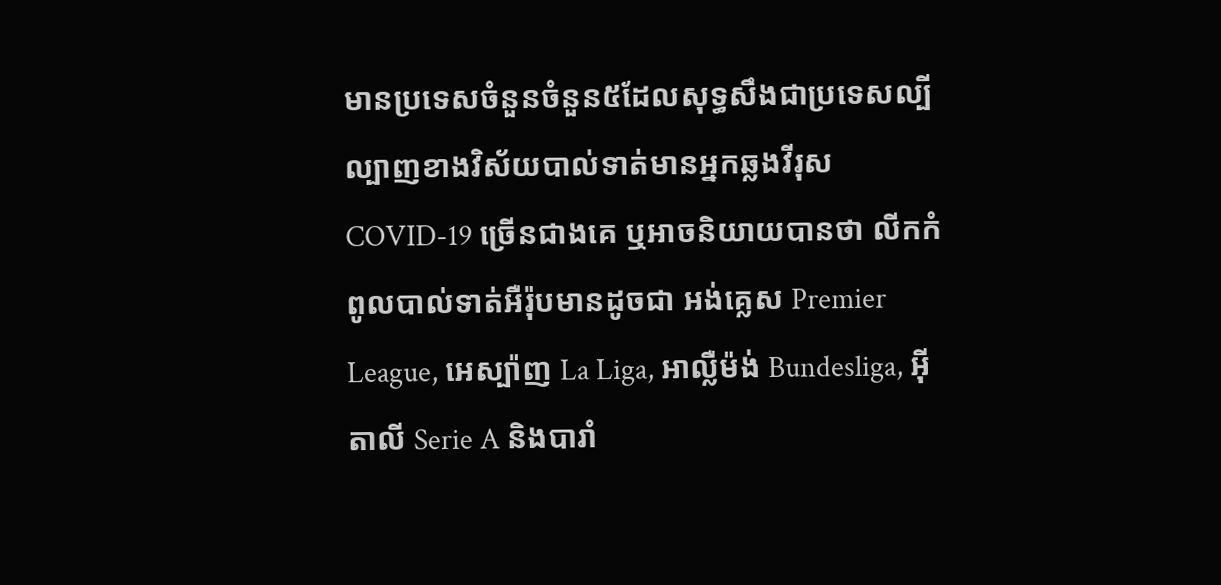មានប្រទេសចំនួនចំនួន៥ដែលសុទ្ធសឹងជាប្រទេសល្បីល្បាញខាងវិស័យបាល់ទាត់មានអ្នកឆ្លងវីរុស COVID-19 ច្រើនជាងគេ ឬអាចនិយាយបានថា លីកកំពូលបាល់ទាត់អឺរ៉ុបមានដូចជា អង់គ្លេស Premier League, អេស្ប៉ាញ La Liga, អាល្លឺម៉ង់ Bundesliga, អ៊ីតាលី Serie A និងបារាំ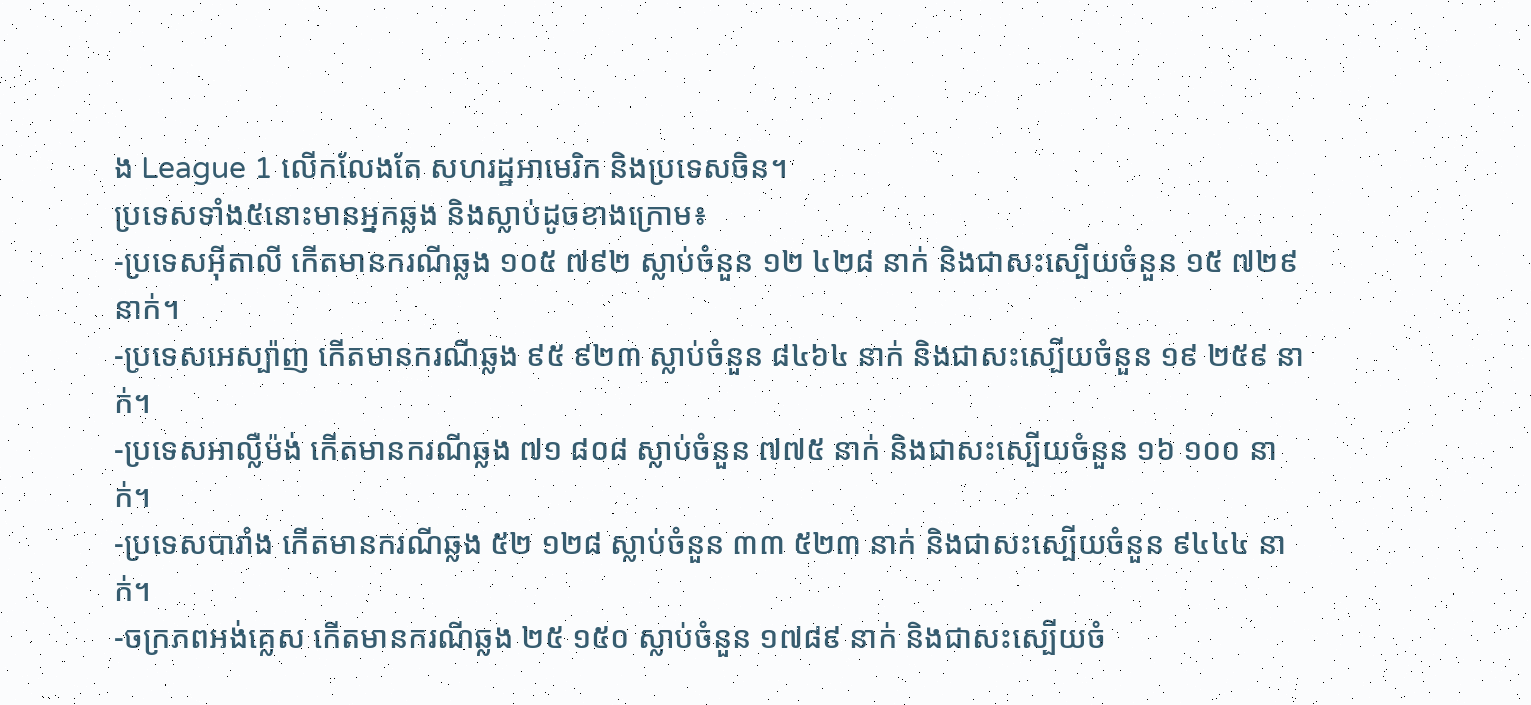ង League 1 លើកលែងតែ សហរដ្ឋអាមេរិក និងប្រទេសចិន។
ប្រទេសទាំង៥នោះមានអ្នកឆ្លង និងស្លាប់ដូចខាងក្រោម៖
-ប្រទេសអ៊ីតាលី កើតមានករណីឆ្លង ១០៥ ៧៩២ ស្លាប់ចំនួន ១២ ៤២៨ នាក់ និងជាសះស្បើយចំនួន ១៥ ៧២៩ នាក់។
-ប្រទេសអេស្ប៉ាញ កើតមានករណីឆ្លង ៩៥ ៩២៣ ស្លាប់ចំនួន ៨៤៦៤ នាក់ និងជាសះស្បើយចំនួន ១៩ ២៥៩ នាក់។
-ប្រទេសអាល្លឺម៉ង់ កើតមានករណីឆ្លង ៧១ ៨០៨ ស្លាប់ចំនួន ៧៧៥ នាក់ និងជាសះស្បើយចំនួន ១៦ ១០០ នាក់។
-ប្រទេសបារាំង កើតមានករណីឆ្លង ៥២ ១២៨ ស្លាប់ចំនួន ៣៣ ៥២៣ នាក់ និងជាសះស្បើយចំនួន ៩៤៤៤ នាក់។
-ចក្រភពអង់គ្លេស កើតមានករណីឆ្លង ២៥ ១៥០ ស្លាប់ចំនួន ១៧៨៩ នាក់ និងជាសះស្បើយចំ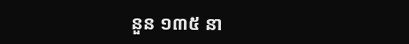នួន ១៣៥ នា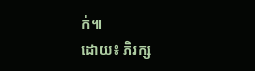ក់៕
ដោយ៖ ភិរក្ស